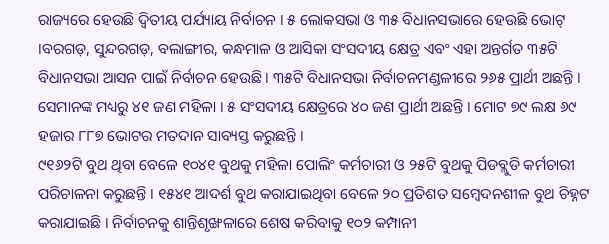ରାଜ୍ୟରେ ହେଉଛି ଦ୍ବିତୀୟ ପର୍ଯ୍ୟାୟ ନିର୍ବାଚନ । ୫ ଲୋକସଭା ଓ ୩୫ ବିଧାନସଭାରେ ହେଉଛି ଭୋଟ୍ ।ବରଗଡ଼, ସୁନ୍ଦରଗଡ଼, ବଲାଙ୍ଗୀର, କନ୍ଧମାଳ ଓ ଆସିକା ସଂସଦୀୟ କ୍ଷେତ୍ର ଏବଂ ଏହା ଅନ୍ତର୍ଗତ ୩୫ଟି ବିଧାନସଭା ଆସନ ପାଇଁ ନିର୍ବାଚନ ହେଉଛି । ୩୫ଟି ବିଧାନସଭା ନିର୍ବାଚନମଣ୍ଡଳୀରେ ୨୬୫ ପ୍ରାର୍ଥୀ ଅଛନ୍ତି । ସେମାନଙ୍କ ମଧ୍ୟରୁ ୪୧ ଜଣ ମହିଳା । ୫ ସଂସଦୀୟ କ୍ଷେତ୍ରରେ ୪୦ ଜଣ ପ୍ରାର୍ଥୀ ଅଛନ୍ତି । ମୋଟ ୭୯ ଲକ୍ଷ ୬୯ ହଜାର ୮୮୭ ଭୋଟର ମତଦାନ ସାବ୍ୟସ୍ତ କରୁଛନ୍ତି ।
୯୧୬୨ଟି ବୁଥ ଥିବା ବେଳେ ୧୦୪୧ ବୁଥକୁ ମହିଳା ପୋଲିଂ କର୍ମଚାରୀ ଓ ୨୫ଟି ବୁଥକୁ ପିଡବ୍ଲୁଡି କର୍ମଚାରୀ ପରିଚାଳନା କରୁଛନ୍ତି । ୧୫୪୧ ଆଦର୍ଶ ବୁଥ କରାଯାଇଥିବା ବେଳେ ୨୦ ପ୍ରତିଶତ ସମ୍ବେଦନଶୀଳ ବୁଥ ଚିହ୍ନଟ କରାଯାଇଛି । ନିର୍ବାଚନକୁ ଶାନ୍ତିଶୃଙ୍ଖଳାରେ ଶେଷ କରିବାକୁ ୧୦୨ କମ୍ପାନୀ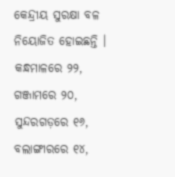କେନ୍ଦ୍ରୀୟ ସୁରକ୍ଷା ବଳ ନିୟୋଜିତ ହୋଇଛନ୍ତି । କନ୍ଧମାଳରେ ୨୨, ଗଞ୍ଜାମରେ ୨୦, ସୁନ୍ଦରଗଡ଼ରେ ୧୬, ବଲାଙ୍ଗୀରରେ ୧୪,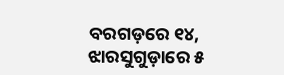ବରଗଡ଼ରେ ୧୪, ଝାରସୁଗୁଡ଼ାରେ ୫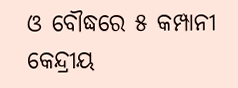ଓ ବୌଦ୍ଧରେ ୫ କମ୍ପାନୀ କେନ୍ଦ୍ରୀୟ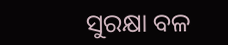ସୁରକ୍ଷା ବଳ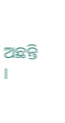ଅଛନ୍ତି ।